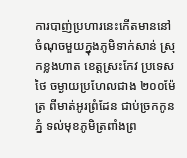ការបាញ់ប្រហារនេះកើតមាននៅចំណុចមួយក្នុងភូមិទាក់សាន់ ស្រុកខ្លងហាត ខេត្តស្រះកែវ ប្រទេសថៃ ចម្ងាយប្រហែលជាង ២០០ម៉ែត្រ ពីមាត់អូរព្រំដែន ជាប់ច្រកកូនភ្នំ ទល់មុខភូមិត្រពាំងព្រ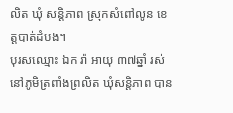លិត ឃុំ សន្តិភាព ស្រុកសំពៅលូន ខេត្តបាត់ដំបង។
បុរសឈ្មោះ ឯក រ៉ា អាយុ ៣៧ឆ្នាំ រស់នៅភូមិត្រពាំងព្រលិត ឃុំសន្តិភាព បាន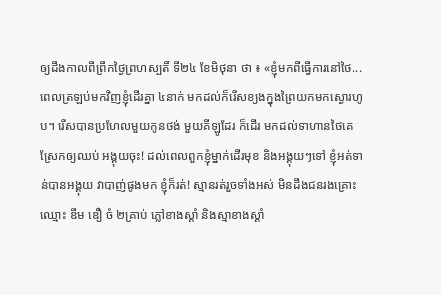ឲ្យដឹងកាលពីព្រឹកថ្ងៃព្រហស្បតិ៍ ទី២៤ ខែមិថុនា ថា ៖ «ខ្ញុំមកពីធ្វើការនៅថៃ... ពេលត្រឡប់មកវិញខ្ញុំដើរគ្នា ៤នាក់ មកដល់ក៏រើសខ្យងក្នុងព្រៃយកមកស្ងោរហូប។ រើសបានប្រហែលមួយកូនថង់ មួយគីឡូដែរ ក៏ដើរ មកដល់ទាហានថៃគេស្រែកឲ្យឈប់ អង្គុយចុះ! ដល់ពេលពួកខ្ញុំម្នាក់ដើរមុខ និងអង្គុយៗទៅ ខ្ញុំអត់ទាន់បានអង្គុយ វាបាញ់ផូងមក ខ្ញុំក៏រត់! ស្មានរត់រួចទាំងអស់ មិនដឹងជនរងគ្រោះឈ្មោះ ឌឹម ឌឿ ចំ ២គ្រាប់ ភ្លៅខាងស្ដាំ និងស្មាខាងស្ដាំ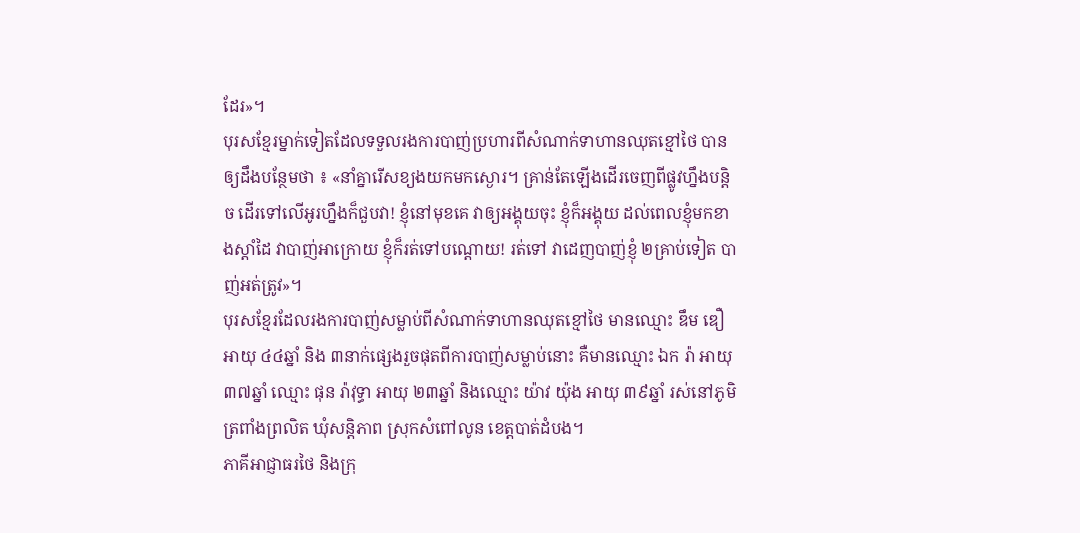ដែរ»។
បុរសខ្មែរម្នាក់ទៀតដែលទទួលរងការបាញ់ប្រហារពីសំណាក់ទាហានឈុតខ្មៅថៃ បានឲ្យដឹងបន្ថែមថា ៖ «នាំគ្នារើសខ្យងយកមកស្ងោរ។ គ្រាន់តែឡើងដើរចេញពីផ្លូវហ្នឹងបន្តិច ដើរទៅលើអូរហ្នឹងក៏ជួបវា! ខ្ញុំនៅមុខគេ វាឲ្យអង្គុយចុះ ខ្ញុំក៏អង្គុយ ដល់ពេលខ្ញុំមកខាងស្តាំដៃ វាបាញ់អាក្រោយ ខ្ញុំក៏រត់ទៅបណ្ដោយ! រត់ទៅ វាដេញបាញ់ខ្ញុំ ២គ្រាប់ទៀត បាញ់អត់ត្រូវ»។
បុរសខ្មែរដែលរងការបាញ់សម្លាប់ពីសំណាក់ទាហានឈុតខ្មៅថៃ មានឈ្មោះ ឌឹម ឌឿ អាយុ ៤៤ឆ្នាំ និង ៣នាក់ផ្សេងរួចផុតពីការបាញ់សម្លាប់នោះ គឺមានឈ្មោះ ឯក រ៉ា អាយុ ៣៧ឆ្នាំ ឈ្មោះ ផុន រ៉ាវុទ្ធា អាយុ ២៣ឆ្នាំ និងឈ្មោះ យ៉ាវ យ៉ុង អាយុ ៣៩ឆ្នាំ រស់នៅភូមិត្រពាំងព្រលិត ឃុំសន្តិភាព ស្រុកសំពៅលូន ខេត្តបាត់ដំបង។
ភាគីអាជ្ញាធរថៃ និងក្រុ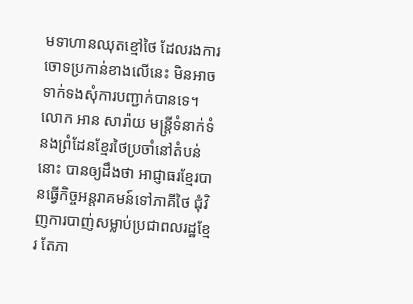មទាហានឈុតខ្មៅថៃ ដែលរងការចោទប្រកាន់ខាងលើនេះ មិនអាចទាក់ទងសុំការបញ្ជាក់បានទេ។
លោក អាន សារ៉ាយ មន្ត្រីទំនាក់ទំនងព្រំដែនខ្មែរថៃប្រចាំនៅតំបន់នោះ បានឲ្យដឹងថា អាជ្ញាធរខ្មែរបានធ្វើកិច្ចអន្តរាគមន៍ទៅភាគីថៃ ជុំវិញការបាញ់សម្លាប់ប្រជាពលរដ្ឋខ្មែរ តែភា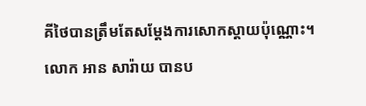គីថៃបានត្រឹមតែសម្ដែងការសោកស្ដាយប៉ុណ្ណោះ។
លោក អាន សារ៉ាយ បានប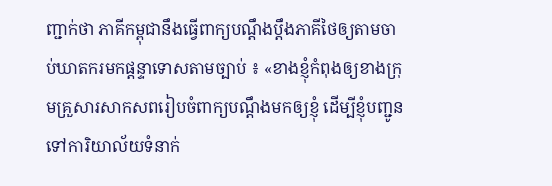ញ្ជាក់ថា ភាគីកម្ពុជានឹងធ្វើពាក្យបណ្ដឹងប្ដឹងភាគីថៃឲ្យតាមចាប់ឃាតករមកផ្ដន្ទាទោសតាមច្បាប់ ៖ «ខាងខ្ញុំកំពុងឲ្យខាងក្រុមគ្រួសារសាកសពរៀបចំពាក្យបណ្ដឹងមកឲ្យខ្ញុំ ដើម្បីខ្ញុំបញ្ជូនទៅការិយាល័យទំនាក់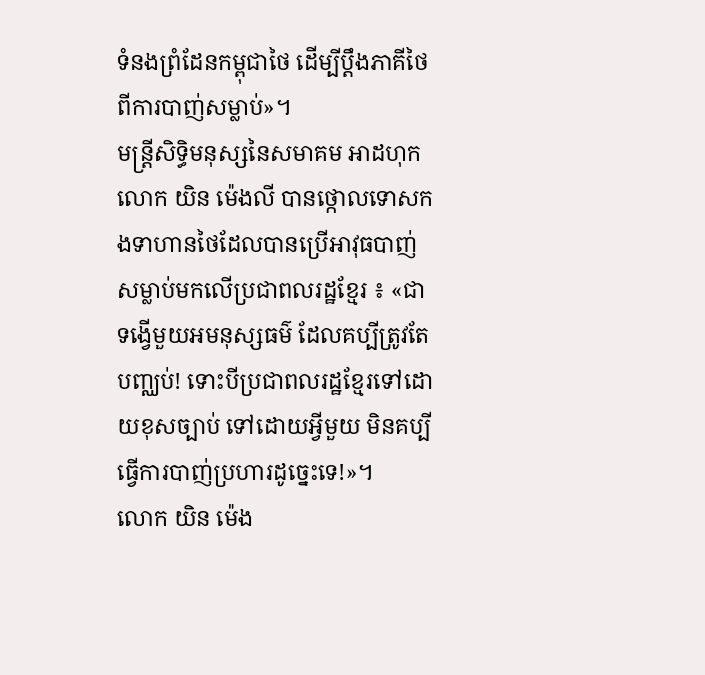ទំនងព្រំដែនកម្ពុជាថៃ ដើម្បីប្ដឹងភាគីថៃពីការបាញ់សម្លាប់»។
មន្ត្រីសិទ្ធិមនុស្សនៃសមាគម អាដហុក លោក យិន ម៉េងលី បានថ្កោលទោសកងទាហានថៃដែលបានប្រើអាវុធបាញ់សម្លាប់មកលើប្រជាពលរដ្ឋខ្មែរ ៖ «ជាទង្វើមួយអមនុស្សធម៌ ដែលគប្បីត្រូវតែបញ្ឈប់! ទោះបីប្រជាពលរដ្ឋខ្មែរទៅដោយខុសច្បាប់ ទៅដោយអ្វីមួយ មិនគប្បីធ្វើការបាញ់ប្រហារដូច្នេះទេ!»។
លោក យិន ម៉េង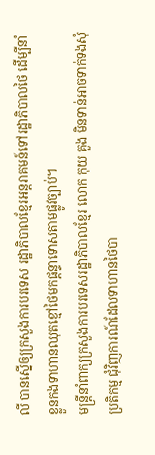លី បានស្នើឲ្យក្រសួងការបរទេស រដ្ឋាភិបាលខ្មែរអន្តរាគមន៍ទៅរដ្ឋាភិបាលថៃ ដើម្បីនាំខ្លួនកងទាហានឈុតខ្មៅថៃមកផ្ដន្ទាទោសតាមផ្លូវច្បាប់។
មន្ត្រីនាំពាក្យក្រសួងការបរទេសរដ្ឋាភិបាលខ្មែរ លោក កុយ គួង មិនទាន់អាចទាក់ទងសុំប្រតិកម្ម ជុំវិញការណ៍ដែលទាហានថៃបា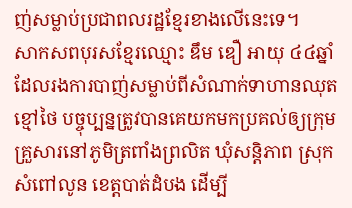ញ់សម្លាប់ប្រជាពលរដ្ឋខ្មែរខាងលើនេះទេ។
សាកសពបុរសខ្មែរឈ្មោះ ឌឹម ឌឿ អាយុ ៤៤ឆ្នាំ ដែលរងការបាញ់សម្លាប់ពីសំណាក់ទាហានឈុតខ្មៅថៃ បច្ចុប្បន្នត្រូវបានគេយកមកប្រគល់ឲ្យក្រុមគ្រួសារនៅភូមិត្រពាំងព្រលិត ឃុំសន្តិភាព ស្រុកសំពៅលូន ខេត្តបាត់ដំបង ដើម្បី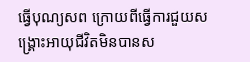ធ្វើបុណ្យសព ក្រោយពីធ្វើការជួយសង្គ្រោះអាយុជីវិតមិនបានស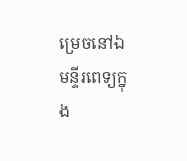ម្រេចនៅឯមន្ទីរពេទ្យក្នុង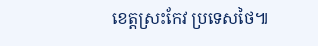ខេត្តស្រះកែវ ប្រទេសថៃ៕